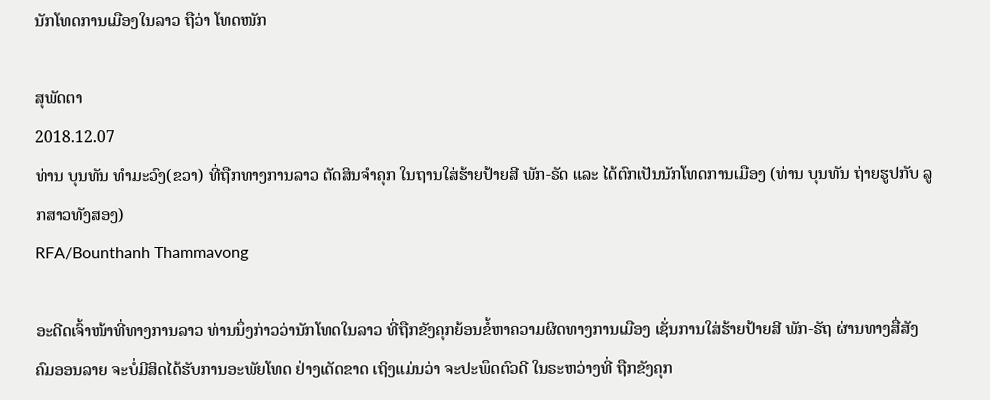ນັກໂທດການເມືອງໃນລາວ ຖືວ່າ ໂທດໜັກ

ສຸພັດຕາ
2018.12.07
ທ່ານ ບຸນທັນ ທໍາມະວົງ(ຂວາ) ທີ່ຖືກທາງການລາວ ຕັດສິນຈໍາຄຸກ ໃນຖານໃສ່ຮ້າຍປ້າຍສີ ພັກ-ຣັດ ແລະ ໄດ້ຕົກເປັນນັກໂທດການເມືອງ (ທ່ານ ບຸນທັນ ຖ່າຍຮູປກັບ ລູກສາວທັງສອງ)
RFA/Bounthanh Thammavong

ອະດີດເຈົ້າໜ້າທີ່ທາງການລາວ ທ່ານນຶ່ງກ່າວວ່ານັກໂທດໃນລາວ ທີ່ຖືກຂັງຄຸກຍ້ອນຂໍ້ຫາຄວາມຜິດທາງການເມືອງ ເຊັ່ນການໃສ່ຮ້າຍປ້າຍສີ ພັກ-ຣັຖ ຜ່ານທາງສື່ສັງຄົມອອນລາຍ ຈະບໍ່ມີສິດໄດ້ຮັບການອະພັຍໂທດ ຢ່າງເດັດຂາດ ເຖິງແມ່ນວ່າ ຈະປະພຶດຕົວດີ ໃນຣະຫວ່າງທີ່ ຖືກຂັງຄຸກ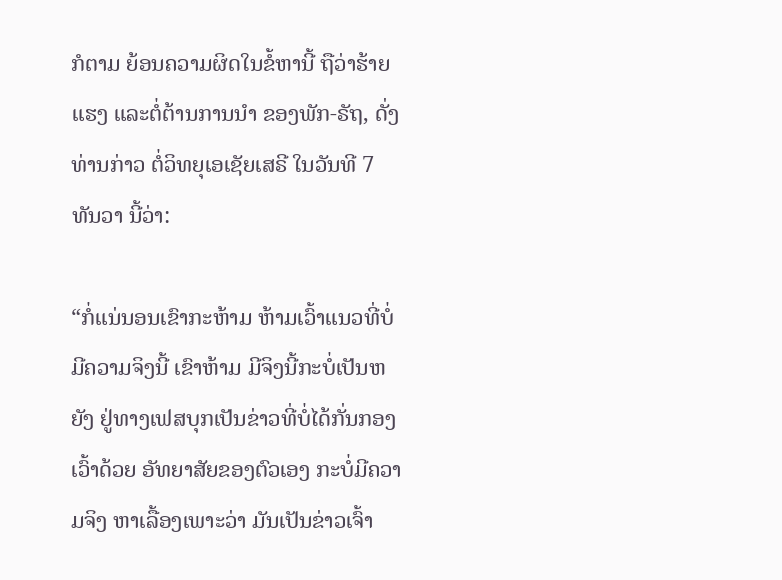ກໍຕາມ ຍ້ອນຄວາມຜິດໃນຂໍ້ຫານີ້ ຖືວ່າຮ້າຍແຮງ ແລະຕໍ່ຕ້ານການນຳ ຂອງພັກ-ຣັຖ, ດັ່ງທ່ານກ່າວ ຕໍ່ວິທຍຸເອເຊັຍເສຣີ ໃນວັນທີ 7 ທັນວາ ນີ້ວ່າ:

“ກໍ່ແນ່ນອນເຂົາກະຫ້າມ ຫ້າມເວົ້າແນວທີ່ບໍ່ມີຄວາມຈິງນີ້ ເຂົາຫ້າມ ມີຈິງນີ້ກະບໍ່ເປັນຫຍັງ ຢູ່ທາງເຟສບຸກເປັນຂ່າວທີ່ບໍ່ໄດ້ກັ່ນກອງ ເວົ້າດ້ວຍ ອັທຍາສັຍຂອງຕົວເອງ ກະບໍ່ມີຄວາມຈິງ ຫາເລື້ອງເພາະວ່າ ມັນເປັນຂ່າວເຈົ້າ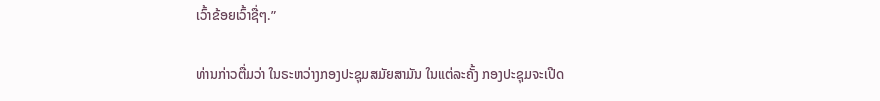ເວົ້າຂ້ອຍເວົ້າຊື່ໆ.”

ທ່ານກ່າວຕື່ມວ່າ ໃນຣະຫວ່າງກອງປະຊຸມສມັຍສາມັນ ໃນແຕ່ລະຄັ້ງ ກອງປະຊຸມຈະເປີດ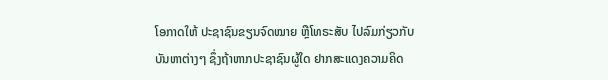ໂອກາດໃຫ້ ປະຊາຊົນຂຽນຈົດໝາຍ ຫຼືໂທຣະສັບ ໄປລົມກ່ຽວກັບບັນຫາຕ່າງໆ ຊຶ່ງຖ້າຫາກປະຊາຊົນຜູ້ໃດ ຢາກສະແດງຄວາມຄິດ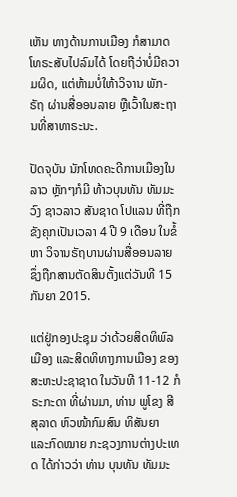ເຫັນ ທາງດ້ານການເມືອງ ກໍສາມາດໂທຣະສັບໄປລົມໄດ້ ໂດຍຖືວ່າບໍ່ມີຄວາມຜິດ, ແຕ່ຫ້າມບໍ່ໃຫ້າວິຈານ ພັກ-ຣັຖ ຜ່ານສື່ອອນລາຍ ຫຼືເວົ້າໃນສະຖານທີ່ສາທາຣະນະ.

ປັດຈຸບັນ ນັກໂທດຄະດີການເມືອງໃນລາວ ຫຼັກໆກໍມີ ທ້າວບຸນທັນ ທັມມະວົງ ຊາວລາວ ສັນຊາດ ໂປແລນ ທີ່ຖືກຂັງຄຸກເປັນເວລາ 4 ປີ 9 ເດືອນ ໃນຂໍ້ຫາ ວິຈານຣັຖບານຜ່ານສື່ອອນລາຍ ຊຶ່ງຖືກສານຕັດສິນຕັ້ງແຕ່ວັນທີ 15 ກັນຍາ 2015.

ແຕ່ຢູ່ກອງປະຊຸມ ວ່າດ້ວຍສິດທິພົລເມືອງ ແລະສິດທິທາງການເມືອງ ຂອງສະຫະປະຊາຊາດ ໃນວັນທີ 11-12 ກໍຣະກະດາ ທີ່ຜ່ານມາ, ທ່ານ ພູໂຂງ ສີສຸລາດ ຫົວໜ້າກົມສົນ ທິສັນຍາ ແລະກົດໝາຍ ກະຊວງການຕ່າງປະເທດ ໄດ້ກ່າວວ່າ ທ່ານ ບຸນທັນ ທັມມະ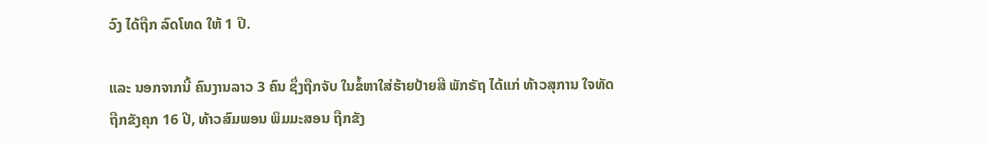ວົງ ໄດ້ຖືກ ລົດໂທດ ໃຫ້ 1 ປີ.

ແລະ ນອກຈາກນີ້ ຄົນງານລາວ 3 ຄົນ ຊຶ່ງຖືກຈັບ ໃນຂໍ້ຫາໃສ່ຮ້າຍປ້າຍສີ ພັກຣັຖ ໄດ້ແກ່ ທ້າວສຸການ ໃຈທັດ ຖືກຂັງຄຸກ 16 ປີ, ທ້າວສົມພອນ ພິມມະສອນ ຖືກຂັງ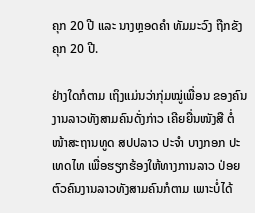ຄຸກ 20 ປີ ແລະ ນາງຫຼອດຄຳ ທັມມະວົງ ຖືກຂັງຄຸກ 20 ປີ.

ຢ່າງໃດກໍຕາມ ເຖິງແມ່ນວ່າກຸ່ມໝູ່ເພື່ອນ ຂອງຄົນງານລາວທັງສາມຄົນດັ່ງກ່າວ ເຄີຍຍື່ນໜັງສື ຕໍ່ໜ້າສະຖານທູດ ສປປລາວ ປະຈຳ ບາງກອກ ປະເທດໄທ ເພື່ອຮຽກຮ້ອງໃຫ້ທາງການລາວ ປ່ອຍຕົວຄົນງານລາວທັງສາມຄົນກໍຕາມ ເພາະບໍ່ໄດ້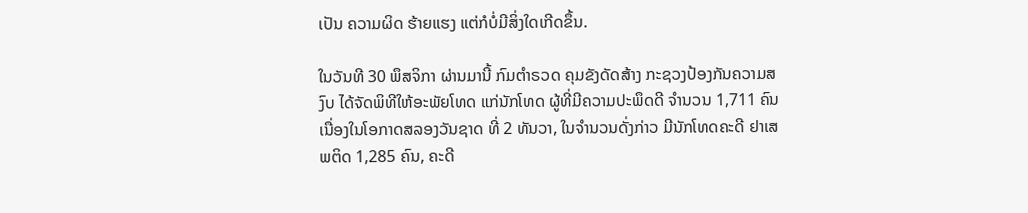ເປັນ ຄວາມຜິດ ຮ້າຍແຮງ ແຕ່ກໍບໍ່ມີສິ່ງໃດເກີດຂຶ້ນ.

ໃນວັນທີ 30 ພຶສຈິກາ ຜ່ານມານີ້ ກົມຕຳຣວດ ຄຸມຂັງດັດສ້າງ ກະຊວງປ້ອງກັນຄວາມສງົບ ໄດ້ຈັດພິທີໃຫ້ອະພັຍໂທດ ແກ່ນັກໂທດ ຜູ້ທີ່ມີຄວາມປະພຶດດີ ຈຳນວນ 1,711 ຄົນ ເນື່ອງໃນໂອກາດສລອງວັນຊາດ ທີ່ 2 ທັນວາ, ໃນຈຳນວນດັ່ງກ່າວ ມີນັກໂທດຄະດີ ຢາເສພຕິດ 1,285 ຄົນ, ຄະດີ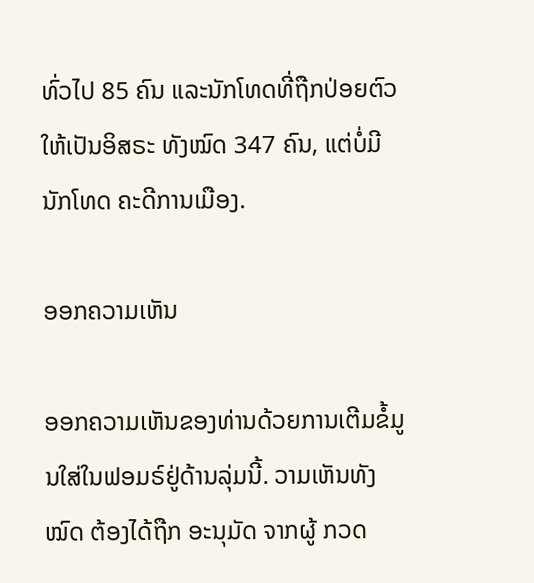ທົ່ວໄປ 85 ຄົນ ແລະນັກໂທດທີ່ຖືກປ່ອຍຕົວ ໃຫ້ເປັນອິສຣະ ທັງໝົດ 347 ຄົນ, ແຕ່ບໍ່ມີນັກໂທດ ຄະດີການເມືອງ.

ອອກຄວາມເຫັນ

ອອກຄວາມເຫັນຂອງທ່ານດ້ວຍການເຕີມຂໍ້ມູນໃສ່ໃນຟອມຣ໌ຢູ່ດ້ານລຸ່ມນີ້. ວາມເຫັນທັງໝົດ ຕ້ອງໄດ້ຖືກ ອະນຸມັດ ຈາກຜູ້ ກວດ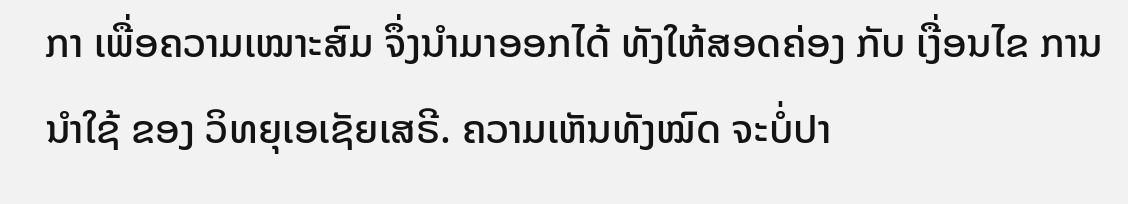ກາ ເພື່ອຄວາມເໝາະສົມ ຈຶ່ງນໍາມາອອກໄດ້ ທັງໃຫ້ສອດຄ່ອງ ກັບ ເງື່ອນໄຂ ການນຳໃຊ້ ຂອງ ວິທຍຸເອເຊັຍເສຣີ. ຄວາມເຫັນທັງໝົດ ຈະບໍ່ປາ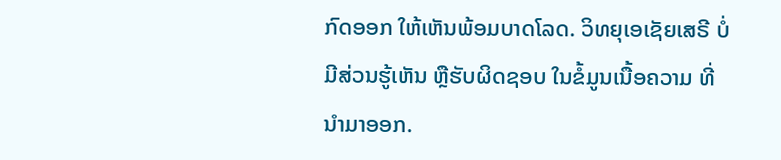ກົດອອກ ໃຫ້ເຫັນພ້ອມບາດໂລດ. ວິທຍຸເອເຊັຍເສຣີ ບໍ່ມີສ່ວນຮູ້ເຫັນ ຫຼືຮັບຜິດຊອບ ໃນຂໍ້ມູນເນື້ອຄວາມ ທີ່ນໍາມາອອກ.